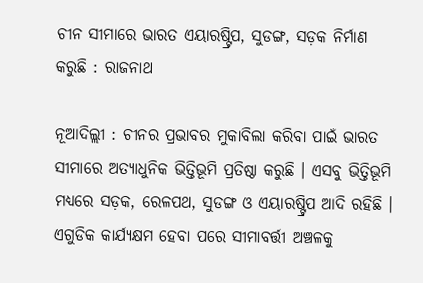ଚୀନ ସୀମାରେ ଭାରତ ଏୟାରଷ୍ଟ୍ରିପ, ସୁଡଙ୍ଗ, ସଡ଼କ ନିର୍ମାଣ କରୁଛି : ରାଜନାଥ

ନୂଆଦିଲ୍ଲୀ : ଚୀନର ପ୍ରଭାବର ମୁକାବିଲା କରିବା ପାଇଁ ଭାରତ ସୀମାରେ ଅତ୍ୟାଧୁନିକ ଭିତ୍ତିଭୂମି ପ୍ରତିଷ୍ଠା କରୁଛି । ଏସବୁ ଭିତ୍ତିଭୂମି ମଧ୍ୟରେ ସଡ଼କ, ରେଳପଥ, ସୁଡଙ୍ଗ ଓ ଏୟାରଷ୍ଟ୍ରିପ ଆଦି ରହିଛି । ଏଗୁଡିକ କାର୍ଯ୍ୟକ୍ଷମ ହେବା ପରେ ସୀମାବର୍ତ୍ତୀ ଅଞ୍ଚଳକୁ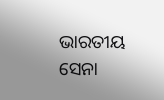ଭାରତୀୟ ସେନା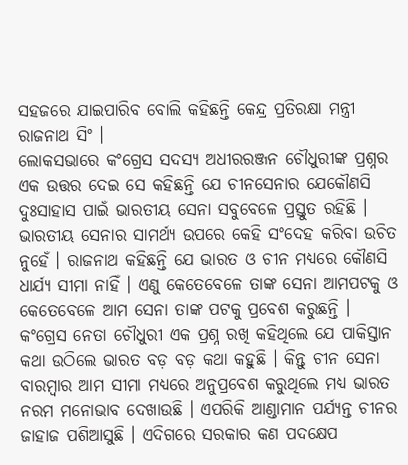ସହଜରେ ଯାଇପାରିବ ବୋଲି କହିଛନ୍ତି କେନ୍ଦ୍ର ପ୍ରତିରକ୍ଷା ମନ୍ତ୍ରୀ ରାଜନାଥ ସିଂ ।
ଲୋକସଭାରେ କଂଗ୍ରେସ ସଦସ୍ୟ ଅଧୀରରଞ୍ଜନ ଚୌଧୁରୀଙ୍କ ପ୍ରଶ୍ନର ଏକ ଉତ୍ତର ଦେଇ ସେ କହିଛନ୍ତି ଯେ ଚୀନସେନାର ଯେକୌଣସି ଦୁଃସାହାସ ପାଇଁ ଭାରତୀୟ ସେନା ସବୁବେଳେ ପ୍ରସ୍ତୁତ ରହିଛି । ଭାରତୀୟ ସେନାର ସାମର୍ଥ୍ୟ ଉପରେ କେହି ସଂଦେହ କରିବା ଉଚିତ ନୁହେଁ । ରାଜନାଥ କହିଛନ୍ତି ଯେ ଭାରତ ଓ ଚୀନ ମଧ୍ୟରେ କୌଣସି ଧାର୍ଯ୍ୟ ସୀମା ନାହିଁ । ଏଣୁ କେତେବେଳେ ତାଙ୍କ ସେନା ଆମପଟକୁ ଓ କେତେବେଳେ ଆମ ସେନା ତାଙ୍କ ପଟକୁ ପ୍ରବେଶ କରୁଛନ୍ତି ।
କଂଗ୍ରେସ ନେତା ଚୌଧୁରୀ ଏକ ପ୍ରଶ୍ନ ରଖି କହିଥିଲେ ଯେ ପାକିସ୍ତାନ କଥା ଉଠିଲେ ଭାରତ ବଡ଼ ବଡ଼ କଥା କହୁଛି । କିନ୍ତୁ ଚୀନ ସେନା ବାରମ୍ବାର ଆମ ସୀମା ମଧ୍ୟରେ ଅନୁପ୍ରବେଶ କରୁଥିଲେ ମଧ୍ୟ ଭାରତ ନରମ ମନୋଭାବ ଦେଖାଉଛି । ଏପରିକି ଆଣ୍ଡାମାନ ପର୍ଯ୍ୟନ୍ତ ଚୀନର ଜାହାଜ ପଶିଆସୁଛି । ଏଦିଗରେ ସରକାର କଣ ପଦକ୍ଷେପ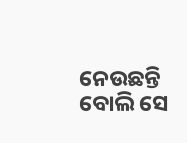ନେଉଛନ୍ତି ବୋଲି ସେ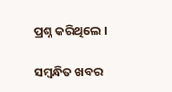ପ୍ରଶ୍ନ କରିଥିଲେ ।

ସମ୍ବନ୍ଧିତ ଖବର